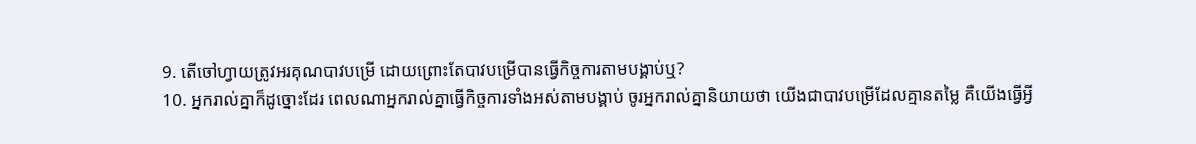9. តើចៅហ្វាយត្រូវអរគុណបាវបម្រើ ដោយព្រោះតែបាវបម្រើបានធ្វើកិច្ចការតាមបង្គាប់ឬ?
10. អ្នករាល់គ្នាក៏ដូច្នោះដែរ ពេលណាអ្នករាល់គ្នាធ្វើកិច្ចការទាំងអស់តាមបង្គាប់ ចូរអ្នករាល់គ្នានិយាយថា យើងជាបាវបម្រើដែលគ្មានតម្លៃ គឺយើងធ្វើអ្វី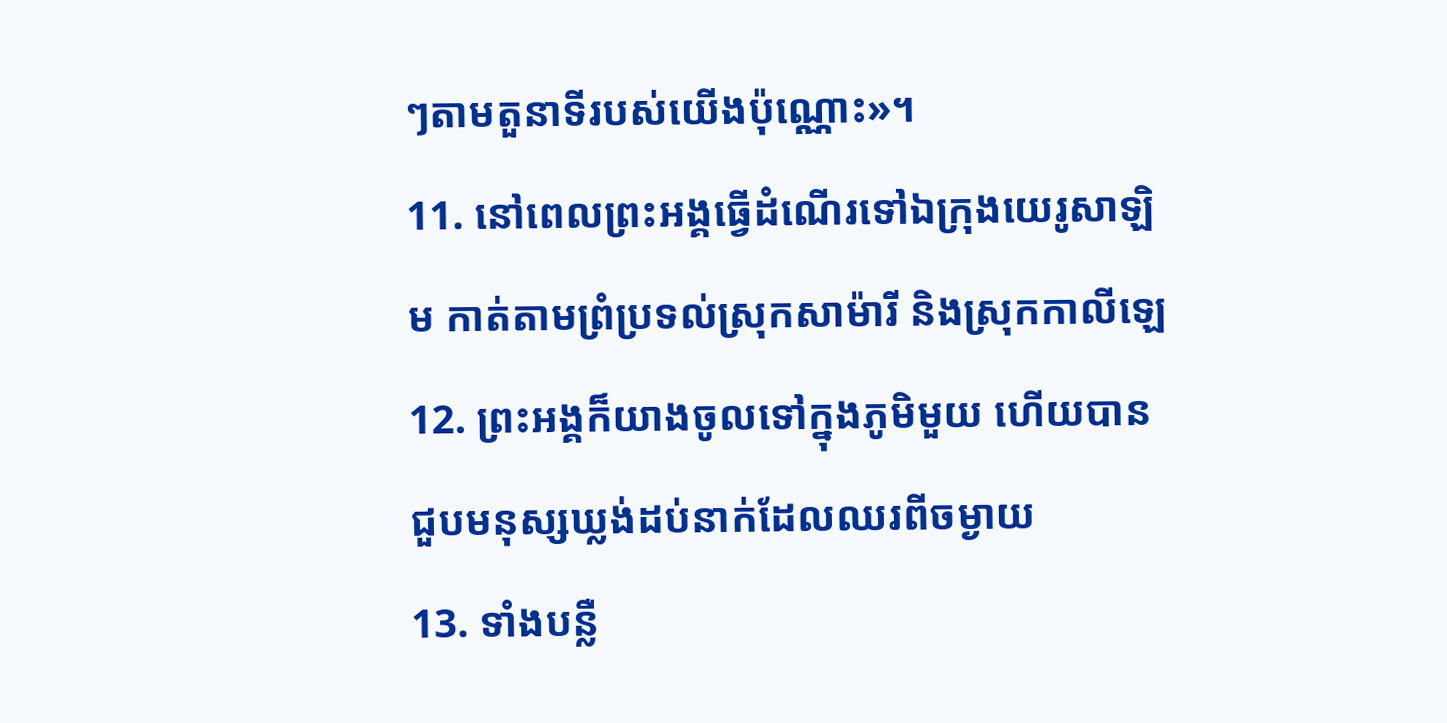ៗតាមតួនាទីរបស់យើងប៉ុណ្ណោះ»។
11. នៅពេលព្រះអង្គធ្វើដំណើរទៅឯក្រុងយេរូសាឡិម កាត់តាមព្រំប្រទល់ស្រុកសាម៉ារី និងស្រុកកាលីឡេ
12. ព្រះអង្គក៏យាងចូលទៅក្នុងភូមិមួយ ហើយបានជួបមនុស្សឃ្លង់ដប់នាក់ដែលឈរពីចម្ងាយ
13. ទាំងបន្លឺ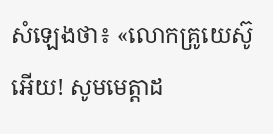សំឡេងថា៖ «លោកគ្រូយេស៊ូអើយ! សូមមេត្ដាដ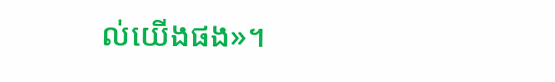ល់យើងផង»។